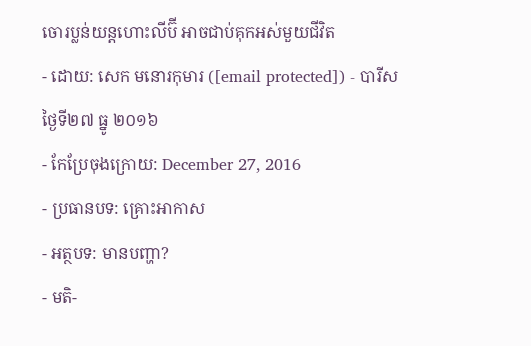ចោរប្លន់យន្ដហោះលីប៊ី អាចជាប់គុកអស់មួយជីវិត
- ដោយ: សេក មនោរកុមារ ([email protected]) - បារីស ថ្ងៃទី២៧ ធ្នូ ២០១៦
- កែប្រែចុងក្រោយ: December 27, 2016
- ប្រធានបទ: គ្រោះអាកាស
- អត្ថបទ: មានបញ្ហា?
- មតិ-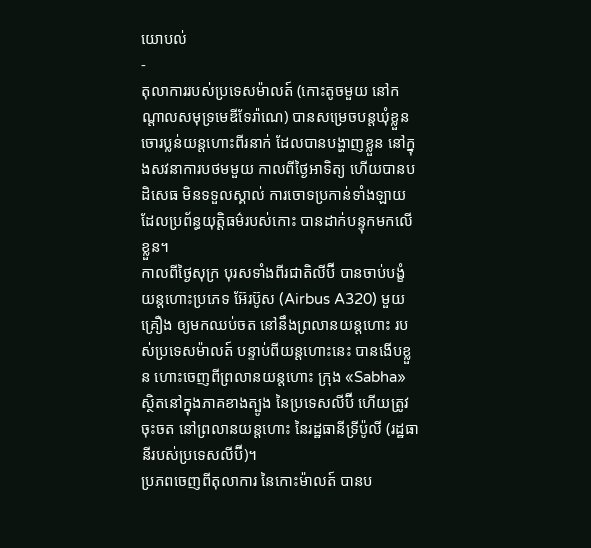យោបល់
-
តុលាការរបស់ប្រទេសម៉ាលត៍ (កោះតូចមួយ នៅកណ្ដាលសមុទ្រមេឌីទែរ៉ាណេ) បានសម្រេចបន្តឃុំខ្លួន ចោរប្លន់យន្ដហោះពីរនាក់ ដែលបានបង្ហាញខ្លួន នៅក្នុងសវនាការបថមមួយ កាលពីថ្ងៃអាទិត្យ ហើយបានបដិសេធ មិនទទួលស្គាល់ ការចោទប្រកាន់ទាំងឡាយ ដែលប្រព័ន្ធយុត្តិធម៌របស់កោះ បានដាក់បន្ទុកមកលើខ្លួន។
កាលពីថ្ងៃសុក្រ បុរសទាំងពីរជាតិលីប៊ី បានចាប់បង្ខំយន្ដហោះប្រភេទ អ៊ែរប៊ូស (Airbus A320) មួយគ្រឿង ឲ្យមកឈប់ចត នៅនឹងព្រលានយន្ដហោះ របស់ប្រទេសម៉ាលត៍ បន្ទាប់ពីយន្ដហោះនេះ បានងើបខ្លួន ហោះចេញពីព្រលានយន្ដហោះ ក្រុង «Sabha» ស្ថិតនៅក្នុងភាគខាងត្បូង នៃប្រទេសលីប៊ី ហើយត្រូវចុះចត នៅព្រលានយន្ដហោះ នៃរដ្ឋធានីទ្រីប៉ូលី (រដ្ឋធានីរបស់ប្រទេសលីប៊ី)។
ប្រភពចេញពីតុលាការ នៃកោះម៉ាលត៍ បានប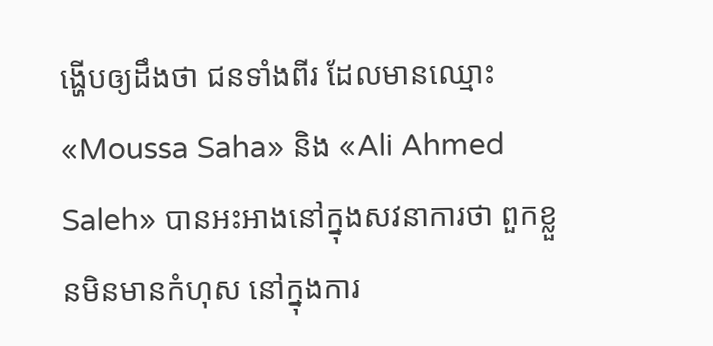ង្ហើបឲ្យដឹងថា ជនទាំងពីរ ដែលមានឈ្មោះ «Moussa Saha» និង «Ali Ahmed Saleh» បានអះអាងនៅក្នុងសវនាការថា ពួកខ្លួនមិនមានកំហុស នៅក្នុងការ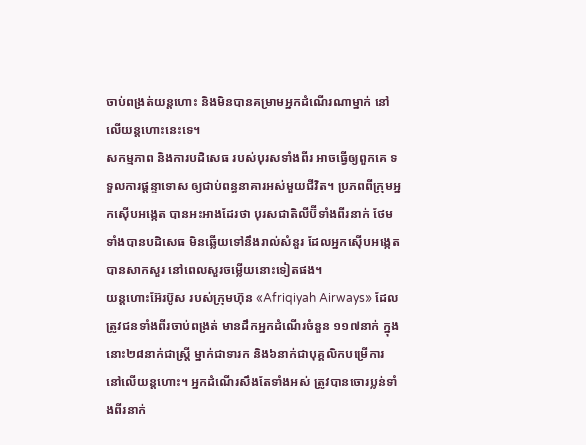ចាប់ពង្រត់យន្ដហោះ និងមិនបានគម្រាមអ្នកដំណើរណាម្នាក់ នៅលើយន្ដហោះនេះទេ។
សកម្មភាព និងការបដិសេធ របស់បុរសទាំងពីរ អាចធ្វើឲ្យពួកគេ ទទួលការផ្តន្ទាទោស ឲ្យជាប់ពន្ធនាគារអស់មួយជីវិត។ ប្រភពពីក្រុមអ្នកស៊ើបអង្កេត បានអះអាងដែរថា បុរសជាតិលីប៊ីទាំងពីរនាក់ ថែមទាំងបានបដិសេធ មិនឆ្លើយទៅនឹងរាល់សំនួរ ដែលអ្នកស៊ើបអង្កេតបានសាកសួរ នៅពេលសួរចម្លើយនោះទៀតផង។
យន្ដហោះអ៊ែរប៊ូស របស់ក្រុមហ៊ុន «Afriqiyah Airways» ដែលត្រូវជនទាំងពីរចាប់ពង្រត់ មានដឹកអ្នកដំណើរចំនួន ១១៧នាក់ ក្នុងនោះ២៨នាក់ជាស្ត្រី ម្នាក់ជាទារក និង៦នាក់ជាបុគ្គលិកបម្រើការ នៅលើយន្ដហោះ។ អ្នកដំណើរសឹងតែទាំងអស់ ត្រូវបានចោរប្លន់ទាំងពីរនាក់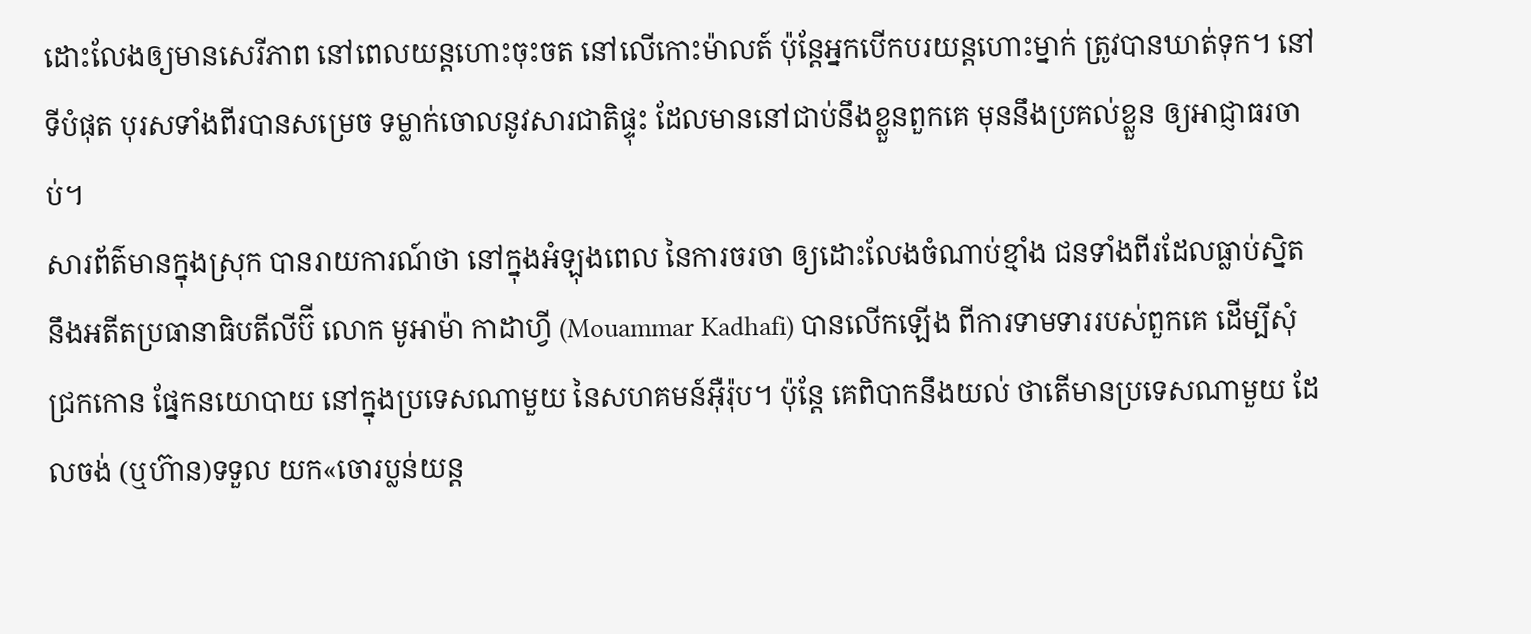ដោះលែងឲ្យមានសេរីភាព នៅពេលយន្ដហោះចុះចត នៅលើកោះម៉ាលត៍ ប៉ុន្តែអ្នកបើកបរយន្ដហោះម្នាក់ ត្រូវបានឃាត់ទុក។ នៅទីបំផុត បុរសទាំងពីរបានសម្រេច ទម្លាក់ចោលនូវសារជាតិផ្ទុះ ដែលមាននៅជាប់នឹងខ្លួនពួកគេ មុននឹងប្រគល់ខ្លួន ឲ្យអាជ្ញាធរចាប់។
សារព័ត៌មានក្នុងស្រុក បានរាយការណ៍ថា នៅក្នុងអំឡុងពេល នៃការចរចា ឲ្យដោះលែងចំណាប់ខ្មាំង ជនទាំងពីរដែលធ្លាប់ស្និត នឹងអតីតប្រធានាធិបតីលីប៊ី លោក មូអាម៉ា កាដាហ្វី (Mouammar Kadhafi) បានលើកឡើង ពីការទាមទាររបស់ពួកគេ ដើម្បីសុំជ្រកកោន ផ្នែកនយោបាយ នៅក្នុងប្រទេសណាមួយ នៃសហគមន៍អ៊ឺរ៉ុប។ ប៉ុន្តែ គេពិបាកនឹងយល់ ថាតើមានប្រទេសណាមួយ ដែលចង់ (ឬហ៊ាន)ទទួល យក«ចោរប្លន់យន្ដ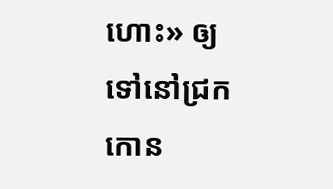ហោះ» ឲ្យទៅនៅជ្រកកោន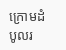ក្រោមដំបូលរ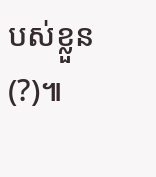បស់ខ្លួន(?)៕